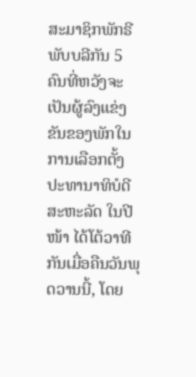ສະມາຊິກພັກຣີພັບບລີກັນ 5 ຄົນທີ່ຫວັງຈະເປັນຜູ້ລົງແຂ່ງຂັນຂອງພັກໃນການເລືອກຕັ້ງປະທານາທິບໍດີ ສະຫະລັດ ໃນປີໜ້າ ໄດ້ໂຕ້ວາທີກັນເມື່ອຄືນວັນພຸດວານນີ້, ໂດຍ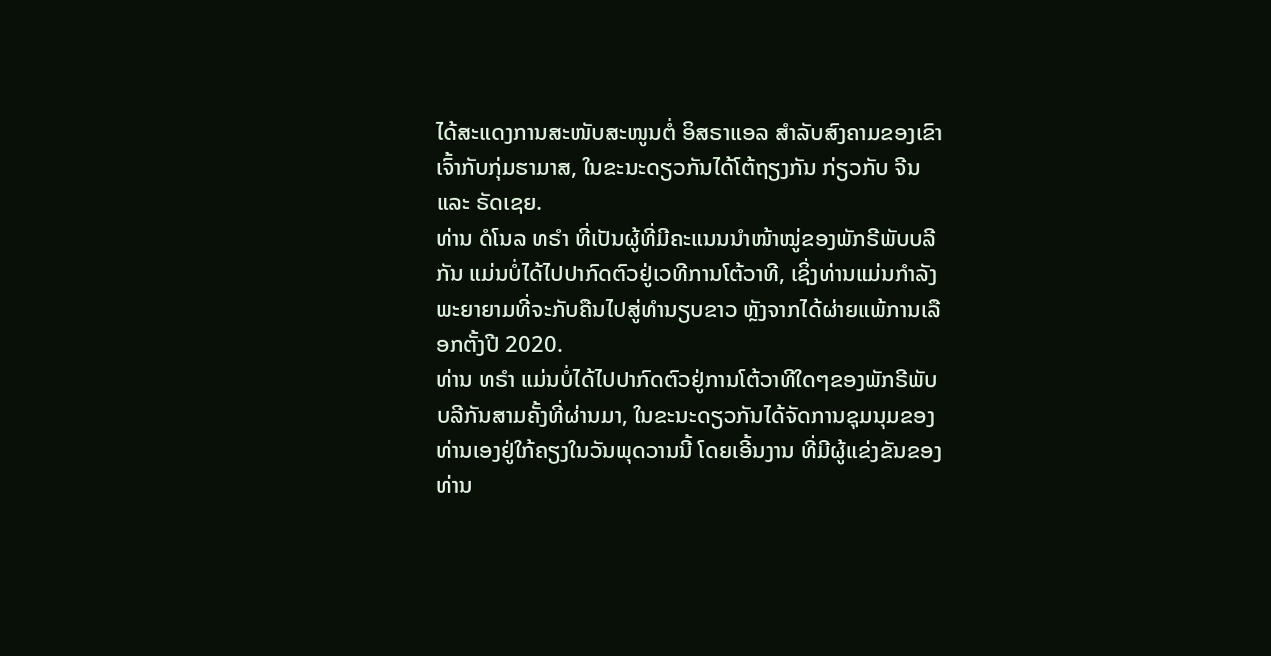ໄດ້ສະແດງການສະໜັບສະໜູນຕໍ່ ອິສຣາແອລ ສຳລັບສົງຄາມຂອງເຂົາເຈົ້າກັບກຸ່ມຮາມາສ, ໃນຂະນະດຽວກັນໄດ້ໂຕ້ຖຽງກັນ ກ່ຽວກັບ ຈີນ ແລະ ຣັດເຊຍ.
ທ່ານ ດໍໂນລ ທຣຳ ທີ່ເປັນຜູ້ທີ່ມີຄະແນນນຳໜ້າໝູ່ຂອງພັກຣີພັບບລີກັນ ແມ່ນບໍ່ໄດ້ໄປປາກົດຕົວຢູ່ເວທີການໂຕ້ວາທີ, ເຊິ່ງທ່ານແມ່ນກຳລັງພະຍາຍາມທີ່ຈະກັບຄືນໄປສູ່ທຳນຽບຂາວ ຫຼັງຈາກໄດ້ຜ່າຍແພ້ການເລືອກຕັ້ງປີ 2020.
ທ່ານ ທຣຳ ແມ່ນບໍ່ໄດ້ໄປປາກົດຕົວຢູ່ການໂຕ້ວາທີໃດໆຂອງພັກຣີພັບບລີກັນສາມຄັ້ງທີ່ຜ່ານມາ, ໃນຂະນະດຽວກັນໄດ້ຈັດການຊຸມນຸມຂອງທ່ານເອງຢູ່ໃກ້ຄຽງໃນວັນພຸດວານນີ້ ໂດຍເອີ້ນງານ ທີ່ມີຜູ້ແຂ່ງຂັນຂອງທ່ານ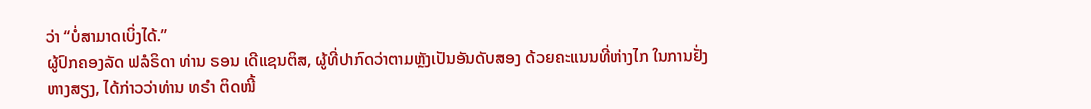ວ່າ “ບໍ່ສາມາດເບິ່ງໄດ້.”
ຜູ້ປົກຄອງລັດ ຟລໍຣິດາ ທ່ານ ຣອນ ເດີແຊນຕິສ, ຜູ້ທີ່ປາກົດວ່າຕາມຫຼັງເປັນອັນດັບສອງ ດ້ວຍຄະແນນທີ່ຫ່າງໄກ ໃນການຢັ່ງຫາງສຽງ, ໄດ້ກ່າວວ່າທ່ານ ທຣຳ ຕິດໜີ້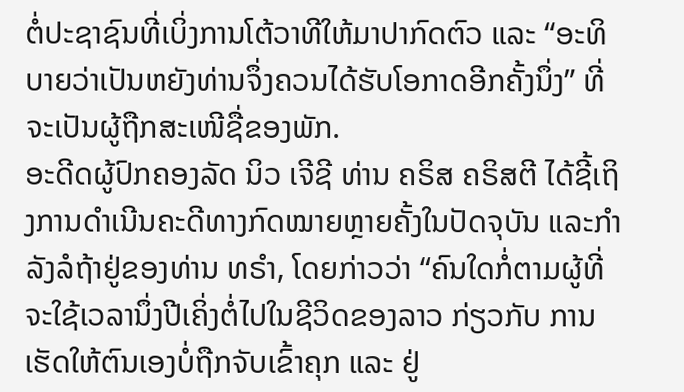ຕໍ່ປະຊາຊົນທີ່ເບິ່ງການໂຕ້ວາທີໃຫ້ມາປາກົດຕົວ ແລະ “ອະທິບາຍວ່າເປັນຫຍັງທ່ານຈຶ່ງຄວນໄດ້ຮັບໂອກາດອີກຄັ້ງນຶ່ງ” ທີ່ຈະເປັນຜູ້ຖືກສະເໜີຊື່ຂອງພັກ.
ອະດີດຜູ້ປົກຄອງລັດ ນິວ ເຈີຊີ ທ່ານ ຄຣິສ ຄຣິສຕີ ໄດ້ຊີ້ເຖິງການດຳເນີນຄະດີທາງກົດໝາຍຫຼາຍຄັ້ງໃນປັດຈຸບັນ ແລະກຳລັງລໍຖ້າຢູ່ຂອງທ່ານ ທຣຳ, ໂດຍກ່າວວ່າ “ຄົນໃດກໍ່ຕາມຜູ້ທີ່ຈະໃຊ້ເວລານຶ່ງປີເຄິ່ງຕໍ່ໄປໃນຊີວິດຂອງລາວ ກ່ຽວກັບ ການເຮັດໃຫ້ຕົນເອງບໍ່ຖືກຈັບເຂົ້າຄຸກ ແລະ ຢູ່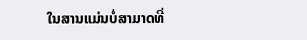ໃນສານແມ່ນບໍ່ສາມາດທີ່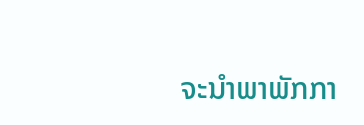ຈະນຳພາພັກກາ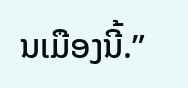ນເມືອງນີ້.”